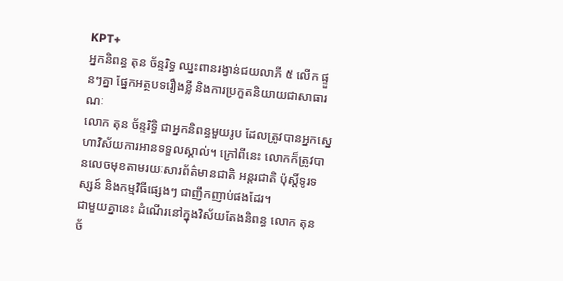KPT+
អ្នកនិពន្ធ តុន ច័ន្ទរិទ្ធ ឈ្នះពានរង្វាន់ជយលាភី ៥ លើក ផ្ទួនៗគ្នា ផ្នែកអត្ថបទរឿងខ្លី និងការប្រកួតនិយាយជាសាធារណៈ
លោក តុន ច័ន្ទរិទ្ធិ ជាអ្នកនិពន្ធមួយរូប ដែលត្រូវបានអ្នកស្នេហាវិស័យការអានទទួលស្គាល់។ ក្រៅពីនេះ លោកក៏ត្រូវបានលេចមុខតាមរយៈសារព័ត៌មានជាតិ អន្តរជាតិ ប៉ុស្តិ៍ទូរទស្សន៍ និងកម្មវិធីផ្សេងៗ ជាញឹកញាប់ផងដែរ។
ជាមួយគ្នានេះ ដំណើរនៅក្នុងវិស័យតែងនិពន្ធ លោក តុន ច័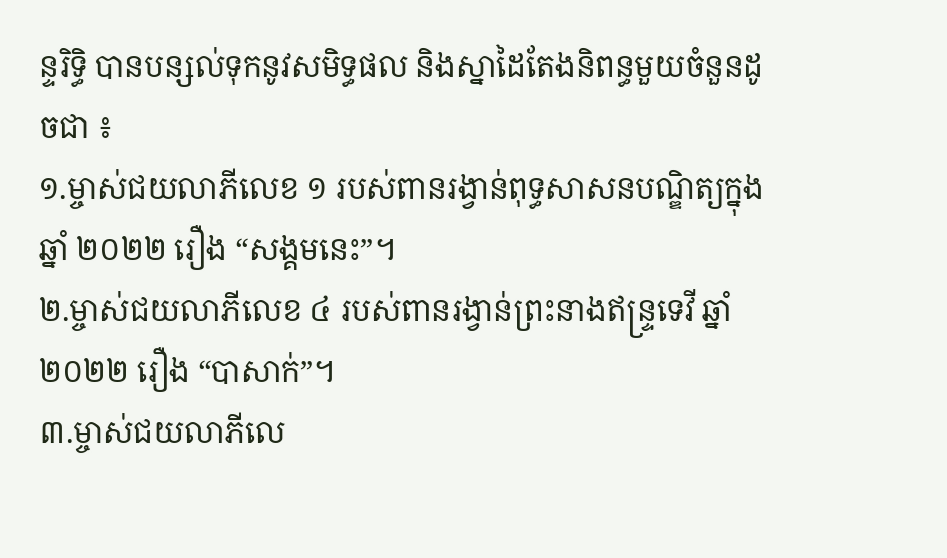ន្ទរិទ្ធិ បានបន្សល់ទុកនូវសមិទ្ធផល និងស្នាដៃតែងនិពន្ធមួយចំនួនដូចជា ៖
១.ម្ចាស់ជយលាភីលេខ ១ របស់ពានរង្វាន់ពុទ្ធសាសនបណ្ឌិត្យក្នុងឆ្នាំ ២០២២ រឿង “សង្គមនេះ”។
២.ម្ចាស់ជយលាភីលេខ ៤ របស់ពានរង្វាន់ព្រះនាងឥន្ទ្រទេវី ឆ្នាំ ២០២២ រឿង “បាសាក់”។
៣.ម្ចាស់ជយលាភីលេ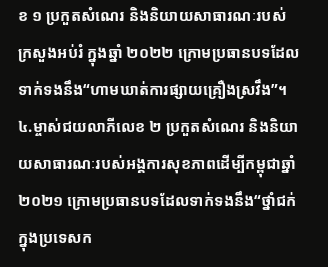ខ ១ ប្រកួតសំណេរ និងនិយាយសាធារណៈរបស់ក្រសួងអប់រំ ក្នុងឆ្នាំ ២០២២ ក្រោមប្រធានបទដែលទាក់ទងនឹង“ហាមឃាត់ការផ្សាយគ្រឿងស្រវឹង”។
៤.ម្ចាស់ជយលាភីលេខ ២ ប្រកួតសំណេរ និងនិយាយសាធារណៈរបស់អង្គការសុខភាពដើម្បីកម្ពុជាឆ្នាំ ២០២១ ក្រោមប្រធានបទដែលទាក់ទងនឹង“ថ្នាំជក់ក្នុងប្រទេសក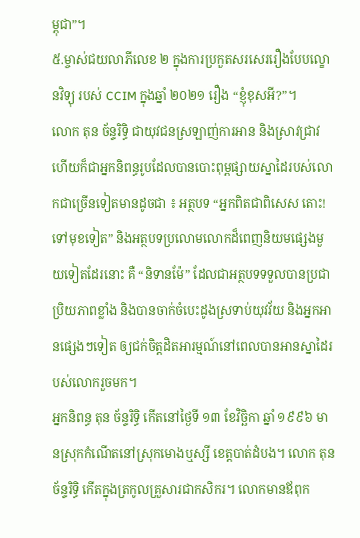ម្ពុជា”។
៥.ម្ចាស់ជយលាភីលេខ ២ ក្នុងការប្រកួតសរសេររឿងបែបល្ខោនវិទ្យុ របស់ CCIM ក្នុងឆ្នាំ ២០២១ រឿង “ខ្ញុំខុសអី?”។
លោក តុន ច័ន្ទរិទ្ធិ ជាយុវជនស្រឡាញ់ការអាន និងស្រាវជ្រាវ ហើយក៏ជាអ្នកនិពន្ធរូបដែលបានបោះពុម្ពផ្សាយស្នាដៃរបស់លោកជាច្រើនទៀតមានដូចជា ៖ អត្ថបទ “អ្នកពិតជាពិសេស តោះ! ទៅមុខទៀត” និងអត្ថបទប្រលោមលោកដ៏ពេញនិយមផ្សេងមួយទៀតដែរនោះ គឺ “និទានម៉ែ” ដែលជាអត្ថបទទទួលបានប្រជាប្រិយភាពខ្លាំង និងបានចាក់ចំបេះដូងស្រទាប់យុវវ័យ និងអ្នកអានផ្សេងៗទៀត ឲ្យជក់ចិត្តដិតអារម្មណ៍នៅពេលបានអានស្នាដៃរបស់លោករួចមក។
អ្នកនិពន្ធ តុន ច័ន្ទរិទ្ធិ កើតនៅថ្ងៃទី ១៣ ខែវិច្ឆិកា ឆ្នាំ ១៩៩៦ មានស្រុកកំណើតនៅស្រុកមោងឬស្សី ខេត្តបាត់ដំបង។ លោក តុន ច័ន្ទរិទ្ធិ កើតក្នុងត្រកូលគ្រួសារជាកសិករ។ លោកមានឪពុក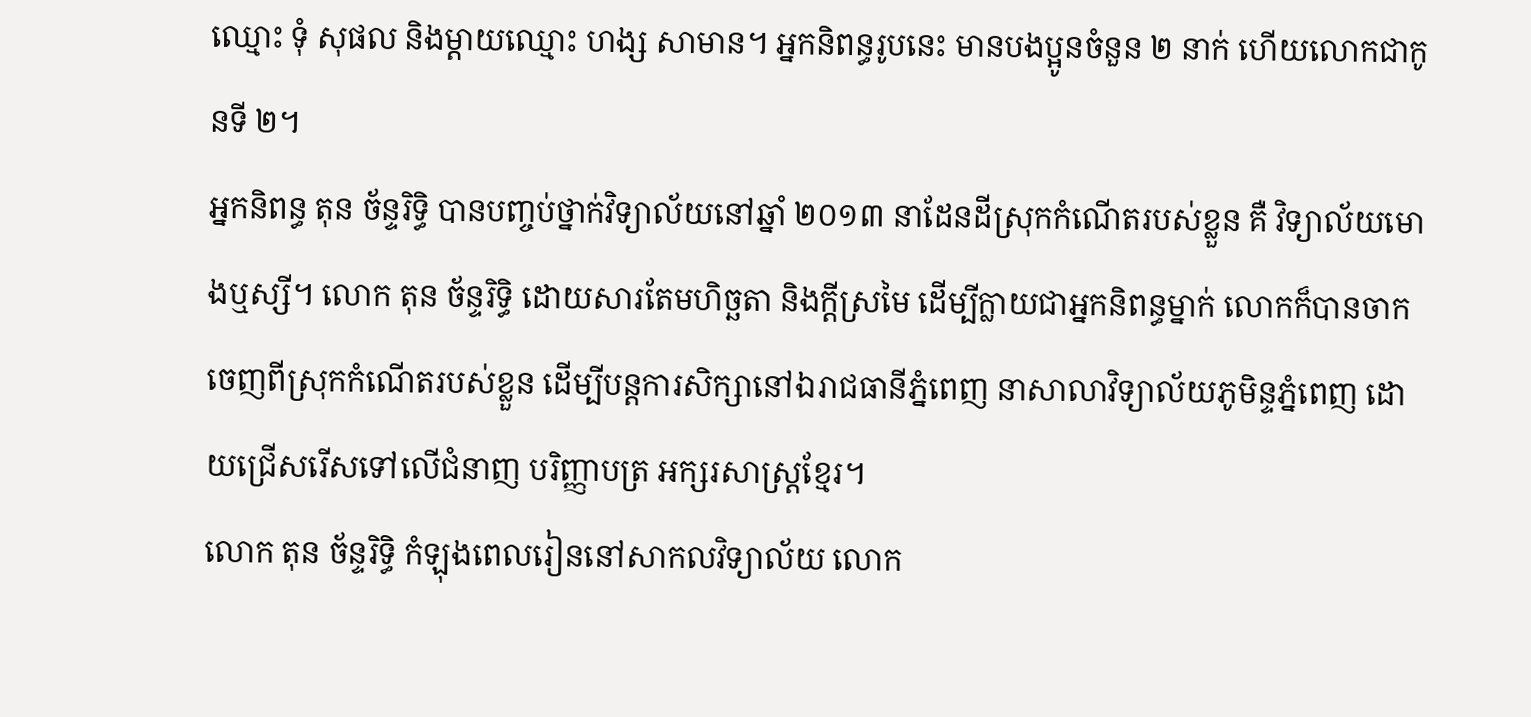ឈ្មោះ ទុំ សុផល និងម្ដាយឈ្មោះ ហង្ស សាមាន។ អ្នកនិពន្ធរូបនេះ មានបងប្អូនចំនួន ២ នាក់ ហើយលោកជាកូនទី ២។
អ្នកនិពន្ធ តុន ច័ន្ទរិទ្ធិ បានបញ្ចប់ថ្នាក់វិទ្យាល័យនៅឆ្នាំ ២០១៣ នាដែនដីស្រុកកំណើតរបស់ខ្លួន គឺ វិទ្យាល័យមោងឬស្សី។ លោក តុន ច័ន្ទរិទ្ធិ ដោយសារតែមហិច្ឆតា និងក្តីស្រមៃ ដើម្បីក្លាយជាអ្នកនិពន្ធម្នាក់ លោកក៏បានចាកចេញពីស្រុកកំណើតរបស់ខ្លួន ដើម្បីបន្តការសិក្សានៅឯរាជធានីភ្នំពេញ នាសាលាវិទ្យាល័យភូមិន្ទភ្នំពេញ ដោយជ្រើសរើសទៅលើជំនាញ បរិញ្ញាបត្រ អក្សរសាស្ត្រខ្មែរ។
លោក តុន ច័ន្ទរិទ្ធិ កំឡុងពេលរៀននៅសាកលវិទ្យាល័យ លោក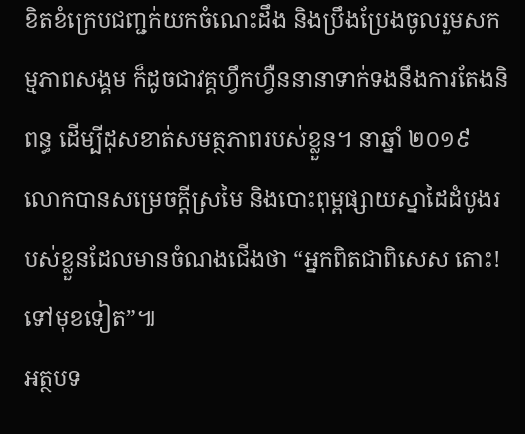ខិតខំក្រេបជញ្ជក់យកចំណេះដឹង និងប្រឹងប្រែងចូលរួមសកម្មភាពសង្គម ក៏ដូចជាវគ្គហ្វឹកហ្វឺននានាទាក់ទងនឹងការតែងនិពន្ធ ដើម្បីដុសខាត់សមត្ថភាពរបស់ខ្លួន។ នាឆ្នាំ ២០១៩ លោកបានសម្រេចក្តីស្រមៃ និងបោះពុម្ពផ្សាយស្នាដៃដំបូងរបស់ខ្លួនដែលមានចំណងជើងថា “អ្នកពិតជាពិសេស តោះ! ទៅមុខទៀត”៕
អត្ថបទ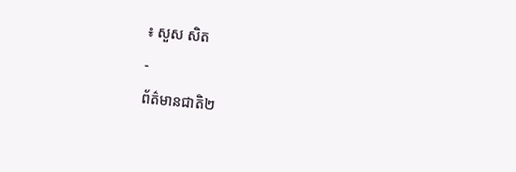៖ សួស សិត
-
ព័ត៌មានជាតិ២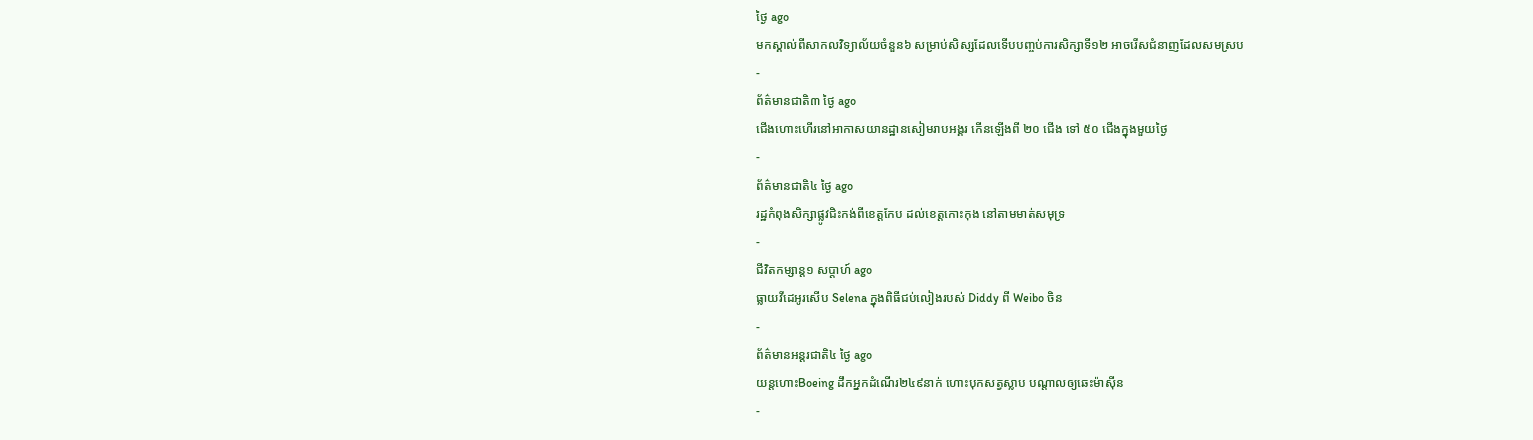ថ្ងៃ ago
មកស្គាល់ពីសាកលវិទ្យាល័យចំនួន៦ សម្រាប់សិស្សដែលទើបបញ្ចប់ការសិក្សាទី១២ អាចរើសជំនាញដែលសមស្រប
-
ព័ត៌មានជាតិ៣ ថ្ងៃ ago
ជើងហោះហើរនៅអាកាសយានដ្ឋានសៀមរាបអង្គរ កើនឡើងពី ២០ ជើង ទៅ ៥០ ជើងក្នុងមួយថ្ងៃ
-
ព័ត៌មានជាតិ៤ ថ្ងៃ ago
រដ្ឋកំពុងសិក្សាផ្លូវជិះកង់ពីខេត្តកែប ដល់ខេត្តកោះកុង នៅតាមមាត់សមុទ្រ
-
ជីវិតកម្សាន្ដ១ សប្តាហ៍ ago
ធ្លាយវីដេអូរសើប Selena ក្នុងពិធីជប់លៀងរបស់ Diddy ពី Weibo ចិន
-
ព័ត៌មានអន្ដរជាតិ៤ ថ្ងៃ ago
យន្តហោះBoeing ដឹកអ្នកដំណើរ២៤៩នាក់ ហោះបុកសត្វស្លាប បណ្តាលឲ្យឆេះម៉ាស៊ីន
-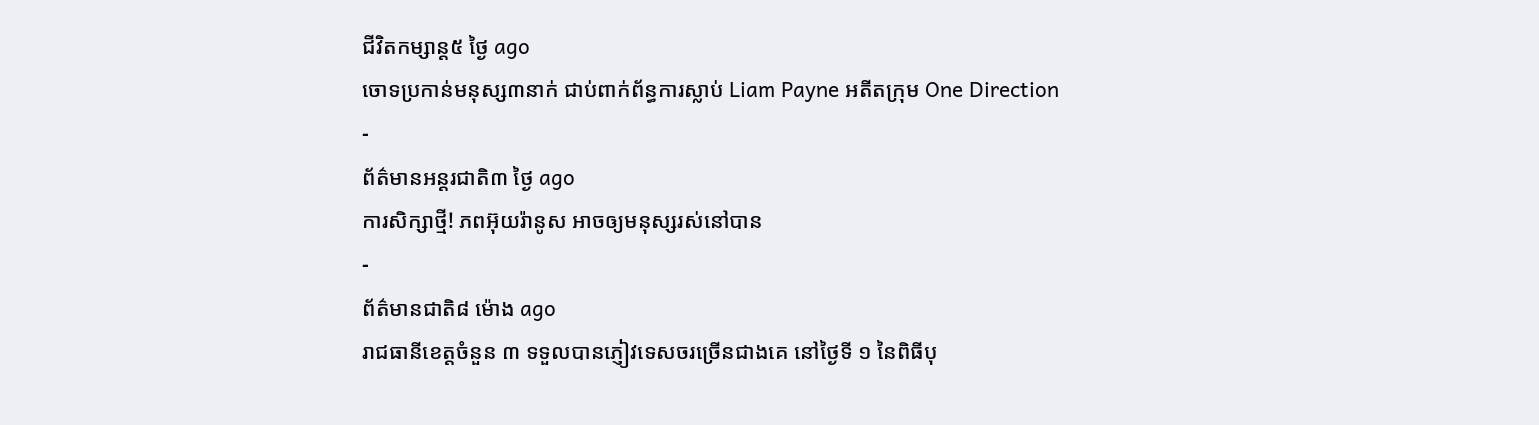ជីវិតកម្សាន្ដ៥ ថ្ងៃ ago
ចោទប្រកាន់មនុស្ស៣នាក់ ជាប់ពាក់ព័ន្ធការស្លាប់ Liam Payne អតីតក្រុម One Direction
-
ព័ត៌មានអន្ដរជាតិ៣ ថ្ងៃ ago
ការសិក្សាថ្មី! ភពអ៊ុយរ៉ានូស អាចឲ្យមនុស្សរស់នៅបាន
-
ព័ត៌មានជាតិ៨ ម៉ោង ago
រាជធានីខេត្តចំនួន ៣ ទទួលបានភ្ញៀវទេសចរច្រើនជាងគេ នៅថ្ងៃទី ១ នៃពិធីបុ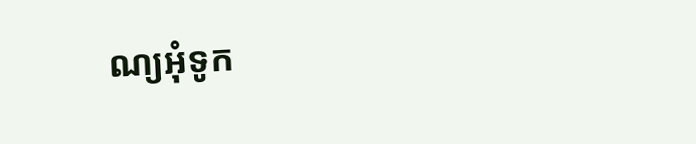ណ្យអុំទូក